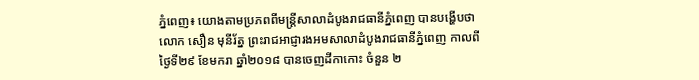ភ្នំពេញ៖ យោងតាមប្រភពពីមន្ត្រីសាលាដំបូងរាជធានីភ្នំពេញ បានបង្ហើបថា លោក សឿន មុនីរ័ត្ន ព្រះរាជអាជ្ញារងអមសាលាដំបូងរាជធានីភ្នំពេញ កាលពីថ្ងៃទី២៩ ខែមករា ឆ្នាំ២០១៨ បានចេញដីកាកោះ ចំនួន ២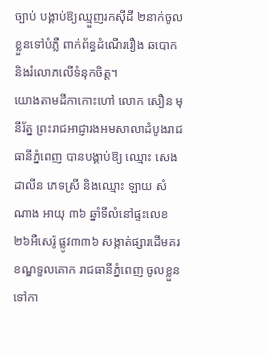ច្បាប់ បង្គាប់ឱ្យឈ្មួញរកស៊ីដី ២នាក់ចូលខ្លួនទៅបំភ្លឺ ពាក់ព័ន្ធដំណើររឿង ឆបោក និងរំលោភលើទំនុកចិត្ត។
យោងតាមដីកាកោះហៅ លោក សឿន មុនីរ័ត្ន ព្រះរាជអាជ្ញារងអមសាលាដំបូងរាជធានីភ្នំពេញ បានបង្គាប់ឱ្យ ឈ្មោះ សេង ដាលីន ភេទស្រី និងឈ្មោះ ឡាយ សំណាង អាយុ ៣៦ ឆ្នាំទីលំនៅផ្ទះលេខ២៦អឺសេរ៉ូ ផ្លូវ៣៣៦ សង្កាត់ផ្សារដើមគរ ខណ្ឌទួលគោក រាជធានីភ្នំពេញ ចូលខ្លួនទៅកា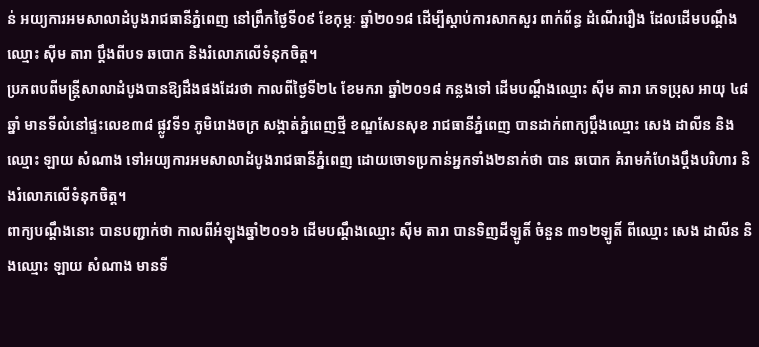ន់ អយ្យការអមសាលាដំបូងរាជធានីភ្នំពេញ នៅព្រឹកថ្ងៃទី០៩ ខែកុម្ភៈ ឆ្នាំ២០១៨ ដើម្បីស្តាប់ការសាកសួរ ពាក់ព័ន្ធ ដំណើររឿង ដែលដើមបណ្តឹងឈ្មោះ ស៊ីម តារា ប្តឹងពីបទ ឆបោក និងរំលោភលើទំនុកចិត្ត។
ប្រភពបពីមន្ត្រីសាលាដំបូងបានឱ្យដឹងផងដែរថា កាលពីថ្ងៃទី២៤ ខែមករា ឆ្នាំ២០១៨ កន្លងទៅ ដើមបណ្តឹងឈ្មោះ ស៊ីម តារា ភេទប្រុស អាយុ ៤៨ឆ្នាំ មានទីលំនៅផ្ទះលេខ៣៨ ផ្លូវទី១ ភូមិរោងចក្រ សង្កាត់ភ្នំពេញថ្មី ខណ្ឌសែនសុខ រាជធានីភ្នំពេញ បានដាក់ពាក្យប្តឹងឈ្មោះ សេង ដាលីន និងឈ្មោះ ឡាយ សំណាង ទៅអយ្យការអមសាលាដំបូងរាជធានីភ្នំពេញ ដោយចោទប្រកាន់អ្នកទាំង២នាក់ថា បាន ឆបោក គំរាមកំហែងប្តឹងបរិហារ និងរំលោភលើទំនុកចិត្ត។
ពាក្យបណ្តឹងនោះ បានបញ្ជាក់ថា កាលពីអំឡុងឆ្នាំ២០១៦ ដើមបណ្តឹងឈ្មោះ ស៊ីម តារា បានទិញដីឡូតិ៍ ចំនួន ៣១២ឡូតិ៍ ពីឈ្មោះ សេង ដាលីន និងឈ្មោះ ឡាយ សំណាង មានទី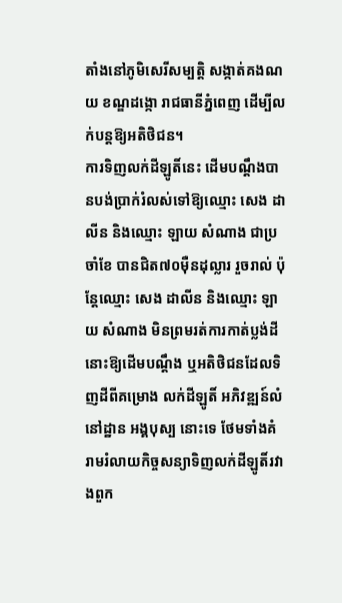តាំងនៅភូមិសេរីសម្បត្តិ សង្កាត់គងណយ ខណ្ឌដង្កោ រាជធានីភ្នំពេញ ដើម្បីលក់បន្តឱ្យអតិថិជន។
ការទិញលក់ដីឡូតិ៍នេះ ដើមបណ្តឹងបានបង់ប្រាក់រំលស់ទៅឱ្យឈ្មោះ សេង ដាលីន និងឈ្មោះ ឡាយ សំណាង ជាប្រចាំខែ បានជិត៧០ម៉ឺនដុល្លារ រួចរាល់ ប៉ុន្តែឈ្មោះ សេង ដាលីន និងឈ្មោះ ឡាយ សំណាង មិនព្រមរត់ការកាត់ប្លង់ដីនោះឱ្យដើមបណ្តឹង ឬអតិថិជនដែលទិញដីពីគម្រោង លក់ដីឡូតិ៍ អភិវឌ្ឍន៍លំនៅដ្ឋាន អង្គបុស្ប នោះទេ ថែមទាំងគំរាមរំលាយកិច្ចសន្យាទិញលក់ដីឡូតិ៍រវាងពួក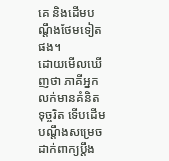គេ និងដើមបណ្តឹងថែមទៀតផង។
ដោយមើលឃើញថា ភាគីអ្នកលក់មានគំនិតទុច្ចរិត ទើបដើមបណ្តឹងសម្រេចដាក់ពាក្យប្តឹង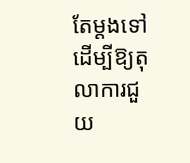តែម្តងទៅ ដើម្បីឱ្យតុលាការជួយ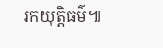រកយុត្តិធម៌៕